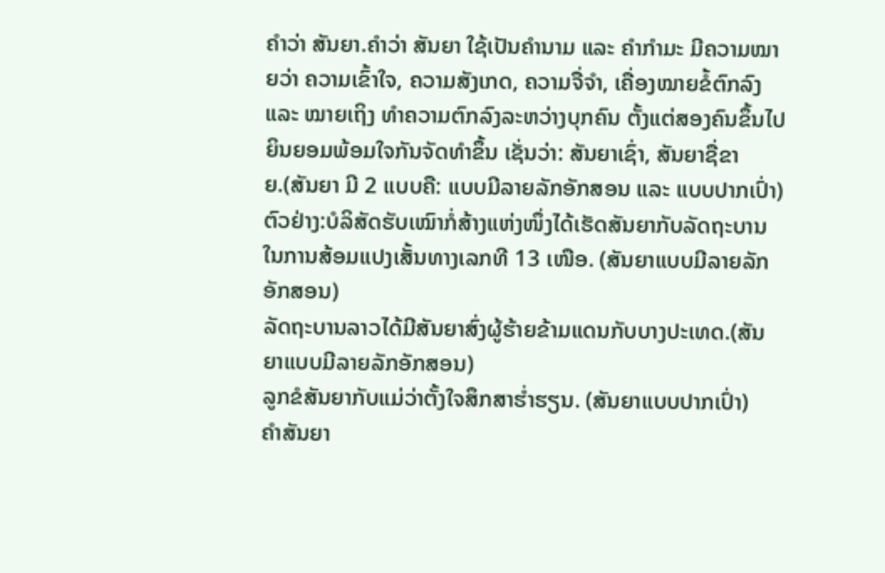ຄຳວ່າ ສັນຍາ.ຄໍາວ່າ ສັນຍາ ໃຊ້ເປັນຄໍານາມ ແລະ ຄໍາກໍາມະ ມີຄວາມໝາຍວ່າ ຄວາມເຂົ້າໃຈ, ຄວາມສັງເກດ, ຄວາມຈື່ຈໍາ, ເຄື່ອງໝາຍຂໍ້ຕົກລົງ ແລະ ໝາຍເຖິງ ທໍາຄວາມຕົກລົງລະຫວ່າງບຸກຄົນ ຕັ້ງແຕ່ສອງຄົນຂຶ້ນໄປ ຍິນຍອມພ້ອມໃຈກັນຈັດທໍາຂຶ້ນ ເຊັ່ນວ່າ: ສັນຍາເຊົ່າ, ສັນຍາຊື່ຂາຍ.(ສັນຍາ ມີ 2 ແບບຄື: ແບບມີລາຍລັກອັກສອນ ແລະ ແບບປາກເປົ່າ)
ຕົວຢ່າງ:ບໍລິສັດຮັບເໝົາກໍ່ສ້າງແຫ່ງໜຶ່ງໄດ້ເຮັດສັນຍາກັບລັດຖະບານໃນການສ້ອມແປງເສັ້ນທາງເລກທີ 13 ເໜືອ. (ສັນຍາແບບມີລາຍລັກອັກສອນ)
ລັດຖະບານລາວໄດ້ມີສັນຍາສົ່ງຜູ້ຮ້າຍຂ້າມແດນກັບບາງປະເທດ.(ສັນຍາແບບມີລາຍລັກອັກສອນ)
ລູກຂໍສັນຍາກັບແມ່ວ່າຕັ້ງໃຈສຶກສາຮໍ່າຮຽນ. (ສັນຍາແບບປາກເປົ່າ)
ຄໍາສັນຍາ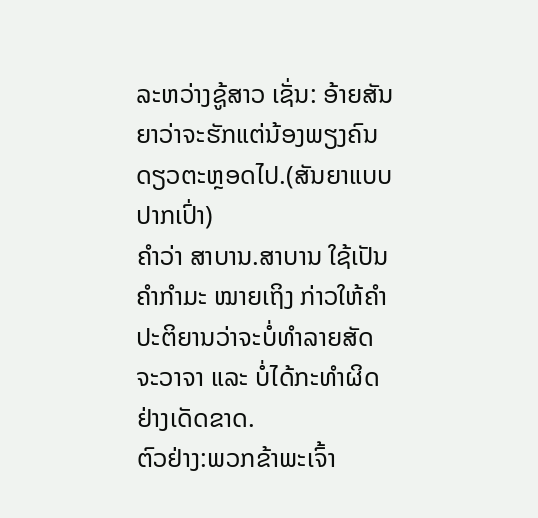ລະຫວ່າງຊູ້ສາວ ເຊັ່ນ: ອ້າຍສັນຍາວ່າຈະຮັກແຕ່ນ້ອງພຽງຄົນດຽວຕະຫຼອດໄປ.(ສັນຍາແບບປາກເປົ່າ)
ຄຳວ່າ ສາບານ.ສາບານ ໃຊ້ເປັນຄໍາກໍາມະ ໝາຍເຖິງ ກ່າວໃຫ້ຄໍາປະຕິຍານວ່າຈະບໍ່ທໍາລາຍສັດຈະວາຈາ ແລະ ບໍ່ໄດ້ກະທໍາຜິດ ຢ່າງເດັດຂາດ.
ຕົວຢ່າງ:ພວກຂ້າພະເຈົ້າ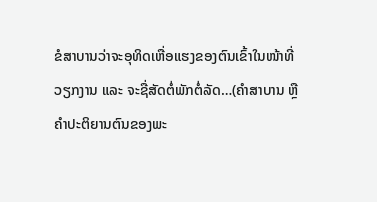ຂໍສາບານວ່າຈະອຸທິດເຫື່ອແຮງຂອງຕົນເຂົ້າໃນໜ້າທີ່ວຽກງານ ແລະ ຈະຊື່ສັດຕໍ່ພັກຕໍ່ລັດ…(ຄໍາສາບານ ຫຼື ຄໍາປະຕິຍານຕົນຂອງພະ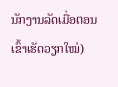ນັກງານລັດເມື່ອຕອນເຂົ້າເຮັດວຽກໃໝ່)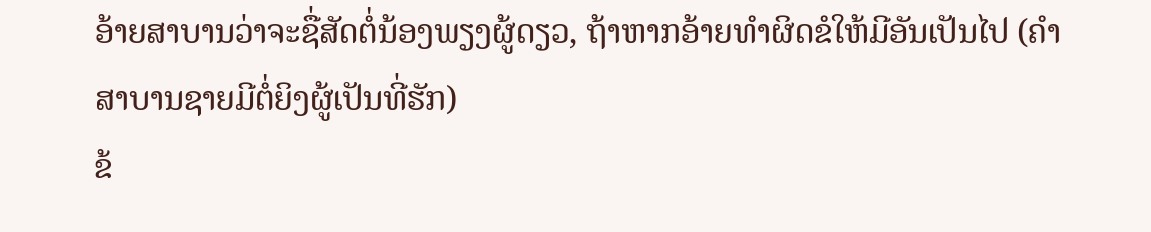ອ້າຍສາບານວ່າຈະຊື່ສັດຕໍ່ນ້ອງພຽງຜູ້ດຽວ, ຖ້າຫາກອ້າຍທໍາຜິດຂໍໃຫ້ມີອັນເປັນໄປ (ຄໍາສາບານຊາຍມີຕໍ່ຍິງຜູ້ເປັນທີ່ຮັກ)
ຂ້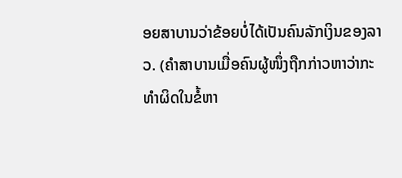ອຍສາບານວ່າຂ້ອຍບໍ່ໄດ້ເປັນຄົນລັກເງິນຂອງລາວ. (ຄໍາສາບານເມື່ອຄົນຜູ້ໜຶ່ງຖືກກ່າວຫາວ່າກະທໍາຜິດໃນຂໍ້ຫາ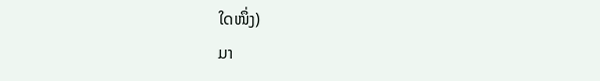ໃດໜຶ່ງ)
ມາ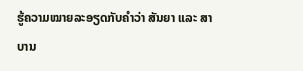ຮູ້ຄວາມໝາຍລະອຽດກັບຄໍາວ່າ ສັນຍາ ແລະ ສາບານ